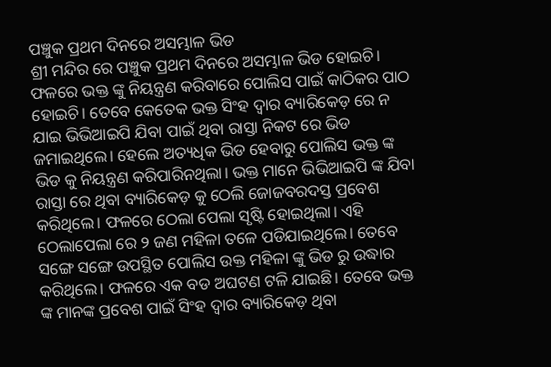ପଞ୍ଚୁକ ପ୍ରଥମ ଦିନରେ ଅସମ୍ଭାଳ ଭିଡ
ଶ୍ରୀ ମନ୍ଦିର ରେ ପଞ୍ଚୁକ ପ୍ରଥମ ଦିନରେ ଅସମ୍ଭାଳ ଭିଡ ହୋଇଚି। ଫଳରେ ଭକ୍ତ ଙ୍କୁ ନିୟନ୍ତ୍ରଣ କରିବାରେ ପୋଲିସ ପାଇଁ କାଠିକର ପାଠ ହୋଇଚି। ତେବେ କେତେକ ଭକ୍ତ ସିଂହ ଦ୍ଵାର ବ୍ୟାରିକେଡ଼ ରେ ନ ଯାଇ ଭିଭିଆଇପି ଯିବା ପାଇଁ ଥିବା ରାସ୍ତା ନିକଟ ରେ ଭିଡ ଜମାଇଥିଲେ। ହେଲେ ଅତ୍ୟଧିକ ଭିଡ ହେବାରୁ ପୋଲିସ ଭକ୍ତ ଙ୍କ ଭିଡ କୁ ନିୟନ୍ତ୍ରଣ କରିପାରିନଥିଲା। ଭକ୍ତ ମାନେ ଭିଭିଆଇପି ଙ୍କ ଯିବା ରାସ୍ତା ରେ ଥିବା ବ୍ୟାରିକେଡ଼ କୁ ଠେଲି ଜୋଜବରଦସ୍ତ ପ୍ରବେଶ କରିଥିଲେ। ଫଳରେ ଠେଲା ପେଲା ସୃଷ୍ଟି ହୋଇଥିଲା। ଏହି ଠେଲାପେଲା ରେ ୨ ଜଣ ମହିଳା ତଳେ ପଡିଯାଇଥିଲେ। ତେବେ ସଙ୍ଗେ ସଙ୍ଗେ ଉପସ୍ଥିତ ପୋଲିସ ଉକ୍ତ ମହିଳା ଙ୍କୁ ଭିଡ ରୁ ଉଦ୍ଧାର କରିଥିଲେ। ଫଳରେ ଏକ ବଡ ଅଘଟଣ ଟଳି ଯାଇଛି। ତେବେ ଭକ୍ତ ଙ୍କ ମାନଙ୍କ ପ୍ରବେଶ ପାଇଁ ସିଂହ ଦ୍ଵାର ବ୍ୟାରିକେଡ଼ ଥିବା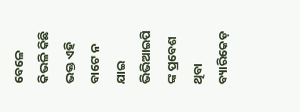ବେଳେ କିଭଳି କିଛି ଭକ୍ତ ଏହି ବାଟେ ନ ଯାଇ ଭିଭିଆଇପି ଙ୍କ ପ୍ରବେଶ ଥିବା ବ୍ୟାରିକେଡ଼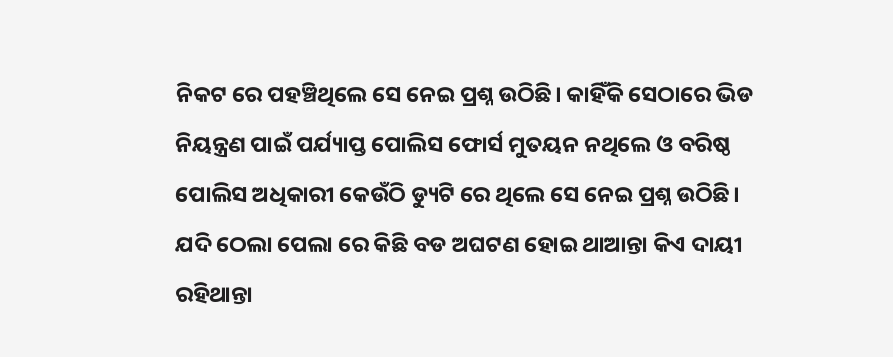ନିକଟ ରେ ପହଞ୍ଚିଥିଲେ ସେ ନେଇ ପ୍ରଶ୍ନ ଉଠିଛି। କାହିଁକି ସେଠାରେ ଭିଡ ନିୟନ୍ତ୍ରଣ ପାଇଁ ପର୍ଯ୍ୟାପ୍ତ ପୋଲିସ ଫୋର୍ସ ମୁତୟନ ନଥିଲେ ଓ ବରିଷ୍ଠ ପୋଲିସ ଅଧିକାରୀ କେଉଁଠି ଡ୍ୟୁଟି ରେ ଥିଲେ ସେ ନେଇ ପ୍ରଶ୍ନ ଉଠିଛି। ଯଦି ଠେଲା ପେଲା ରେ କିଛି ବଡ ଅଘଟଣ ହୋଇ ଥାଆନ୍ତା କିଏ ଦାୟୀ ରହିଥାନ୍ତା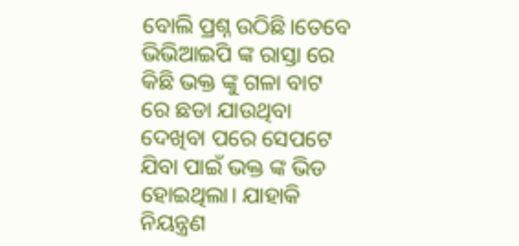ବୋଲି ପ୍ରଶ୍ନ ଉଠିଛି।ତେବେ ଭିଭିଆଇପି ଙ୍କ ରାସ୍ତା ରେ କିଛି ଭକ୍ତ ଙ୍କୁ ଗଳା ବାଟ ରେ ଛଡା ଯାଉଥିବା ଦେଖିବା ପରେ ସେପଟେ ଯିବା ପାଇଁ ଭକ୍ତ ଙ୍କ ଭିଡ ହୋଇଥିଲା। ଯାହାକି ନିୟନ୍ତ୍ରଣ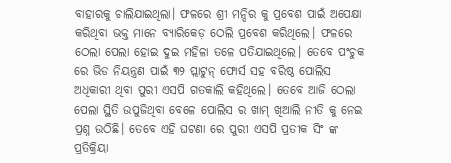ବାହାରକୁ ଚାଲିଯାଇଥିଲା। ଫଳରେ ଶ୍ରୀ ମନ୍ଦିର କୁ ପ୍ରବେଶ ପାଇଁ ଅପେକ୍ଷା କରିଥିବା ଭକ୍ତ ମାନେ ବ୍ୟାରିକେଡ଼ ଠେଲି ପ୍ରବେଶ କରିଥିଲେ। ଫଳରେ ଠେଲା ପେଲା ହୋଇ ଦୁଇ ମହିଳା ତଳେ ପତିଯାଇଥିଲେ। ତେବେ ପଂଚୁକ ରେ ଭିଡ ନିୟନ୍ତ୍ରଣ ପାଇଁ ୩୨ ପ୍ଲାଟୁନ୍ ଫୋର୍ସ ସହ ବରିଷ୍ଠ ପୋଲିସ ଅଧିକାରୀ ଥିବା ପୁରୀ ଏସପି ଗତକାଲି କହିଥିଲେ। ତେବେ ଆଜି ଠେଲା ପେଲା ସ୍ଥିତି ଉପୁଜିଥିବା ବେଳେ ପୋଲିସ ର ଖାମ୍ ଖିଆଲି ନୀତି କୁ ନେଇ ପ୍ରଶ୍ନ ଉଠିଛି। ତେବେ ଏହି ଘଟଣା ରେ ପୁରୀ ଏସପି ପ୍ରତୀକ ସିଂ ଙ୍କ ପ୍ରତିକ୍ରିୟା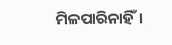ମିଳପାରିନାହିଁ।